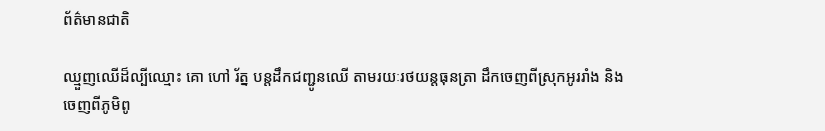ព័ត៌មានជាតិ

ឈ្មួញឈើដ៏ល្បីឈ្មោះ គោ ហៅ រ័ត្ន បន្តដឹកជញ្ជូនឈើ តាមរយៈរថយន្តធុនត្រា ដឹកចេញពីស្រុកអូររាំង និងចេញពីភូមិពូ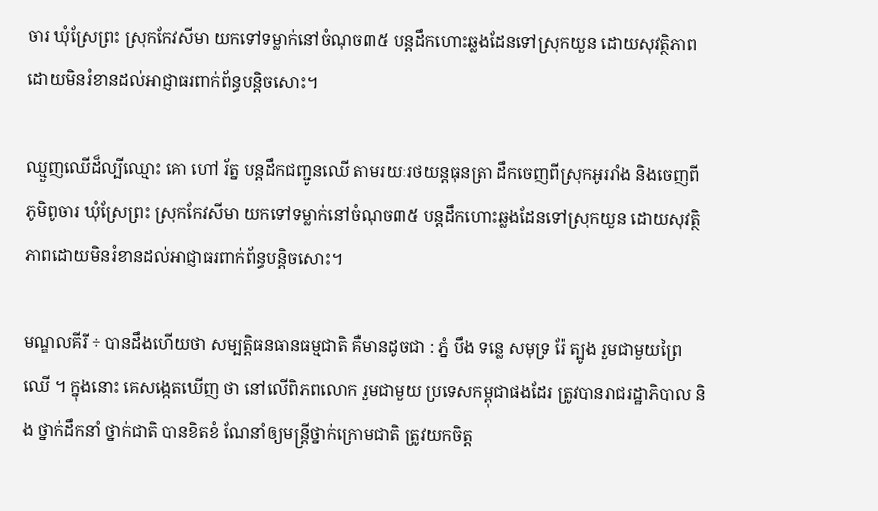ចារ ឃុំស្រែព្រះ ស្រុកកែវសីមា យកទៅទម្លាក់នៅចំណុច៣៥ បន្តដឹកហោះឆ្លងដែនទៅស្រុកយួន ដោយសុវត្ថិភាពដោយមិនរំខានដល់អាជ្ញាធរពាក់ព័ន្ធបន្តិចសោះ។

ឈ្មួញឈើដ៏ល្បីឈ្មោះ គោ ហៅ រ័ត្ន បន្តដឹកជញ្ជូនឈើ តាមរយៈរថយន្តធុនត្រា ដឹកចេញពីស្រុកអូររាំង និងចេញពីភូមិពូចារ ឃុំស្រែព្រះ ស្រុកកែវសីមា យកទៅទម្លាក់នៅចំណុច៣៥ បន្តដឹកហោះឆ្លងដែនទៅស្រុកយួន ដោយសុវត្ថិភាពដោយមិនរំខានដល់អាជ្ញាធរពាក់ព័ន្ធបន្តិចសោះ។

មណ្ឌលគីរី ÷ បានដឹងហើយថា សម្បត្តិធនធានធម្មជាតិ គឺមានដូចជា : ភ្នំ បឹង ទន្លេ សមុទ្រ រ៉ែ ត្បូង រួមជាមួយព្រៃឈើ ។ ក្នុងនោះ គេសង្កេតឃើញ ថា នៅលើពិភពលោក រួមជាមួយ ប្រទេសកម្ពុជាផងដែរ ត្រូវបានរាជរដ្ឋាភិបាល និង ថ្នាក់ដឹកនាំ ថ្នាក់ជាតិ បានខិតខំ ណែនាំឲ្យមន្រ្តីថ្នាក់ក្រោមជាតិ ត្រូវយកចិត្ត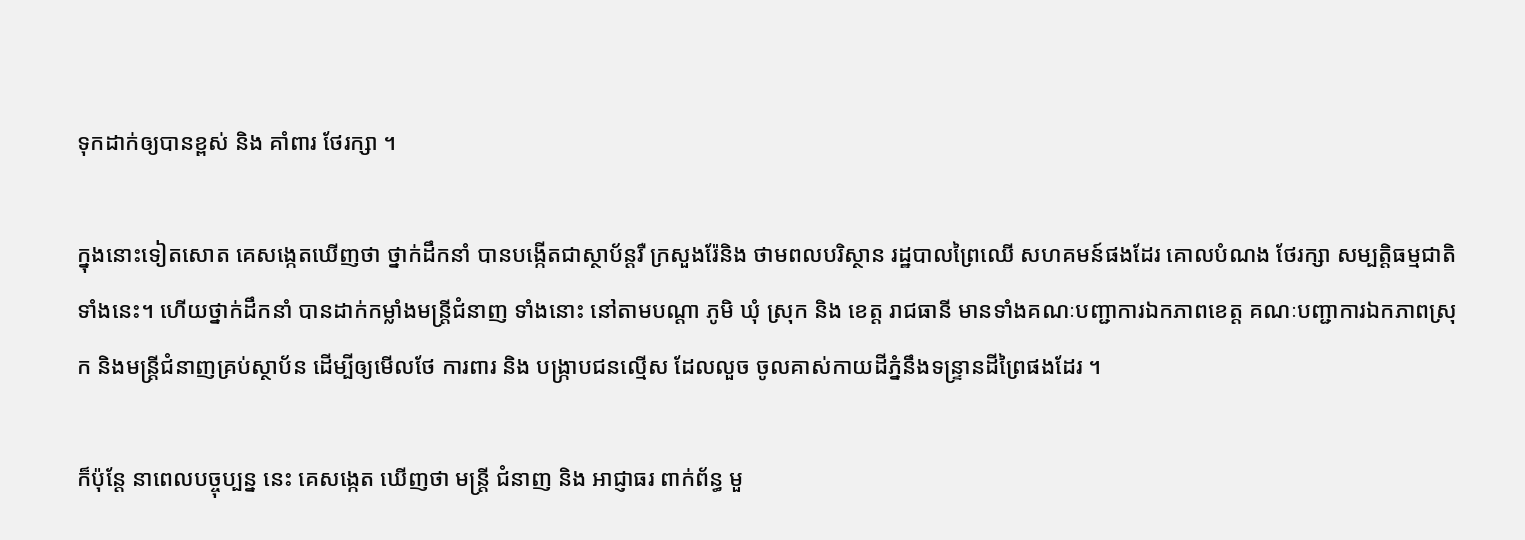ទុកដាក់ឲ្យបានខ្ពស់ និង គាំពារ ថែរក្សា ។

ក្នុងនោះទៀតសោត គេសង្កេតឃើញថា ថ្នាក់ដឹកនាំ បានបង្កើតជាស្ថាប័ន្តរឺ ក្រសួងរ៉ែនិង ថាមពលបរិស្ថាន រដ្ឋបាលព្រៃឈើ សហគមន៍ផងដែរ គោលបំណង ថែរក្សា សម្បត្តិធម្មជាតិទាំងនេះ។ ហើយថ្នាក់ដឹកនាំ បានដាក់កម្លាំងមន្រ្តីជំនាញ ទាំងនោះ នៅតាមបណ្តា ភូមិ ឃុំ ស្រុក និង ខេត្ត រាជធានី មានទាំងគណៈបញ្ជាការឯកភាពខេត្ត គណៈបញ្ជាការឯកភាពស្រុក និងមន្ត្រីជំនាញគ្រប់ស្ថាប័ន ដើម្បីឲ្យមើលថែ ការពារ និង បង្រ្កាបជនល្មើស ដែលលួច ចូលគាស់កាយដីភ្នំនឹងទន្ទ្រានដីព្រៃផងដែរ ។

ក៏ប៉ុន្តែ នាពេលបច្ចុប្បន្ន នេះ គេសង្កេត ឃើញថា មន្រ្តី ជំនាញ និង អាជ្ញាធរ ពាក់ព័ន្ធ មួ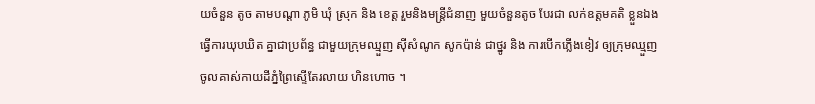យចំនួន តូច តាមបណ្តា ភូមិ ឃុំ ស្រុក និង ខេត្ត រួមនិងមន្ត្រីជំនាញ មួយចំនួនតូច បែរជា លក់ឧត្តមគតិ ខ្លួនឯង ធ្វើការឃុបឃិត គ្នាជាប្រព័ន្ធ ជាមួយក្រុមឈ្មួញ ស៊ីសំណូក សូកប៉ាន់ ជាថ្នូរ និង ការបើកភ្លើងខៀវ ឲ្យក្រុមឈ្មួញចូលគាស់កាយដីភ្នំព្រៃស្ទើតែរលាយ ហិនហោច ។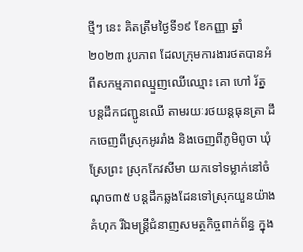ថ្មីៗ នេះ គិតត្រឹមថ្ងៃទី១៩ ខែកញ្ញា ឆ្នាំ២០២៣ រូបភាព ដែលក្រុមការងារថតបានអំពីសកម្មភាពឈ្មួញឈើឈ្មោះ គោ ហៅ រ័ត្ន បន្តដឹកជញ្ជូនឈើ តាមរយៈរថយន្តធុនត្រា ដឹកចេញពីស្រុកអូររាំង និងចេញពីភូមិពូចា ឃុំស្រែព្រះ ស្រុកកែវសីមា យកទៅទម្លាក់នៅចំណុច៣៥ បន្តដឹកឆ្លងដែនទៅស្រុកយួនយ៉ាងគំហុក រីឯមន្រ្តីជំនាញសមត្ថកិច្ចពាក់ព័ន្ធ ក្នុង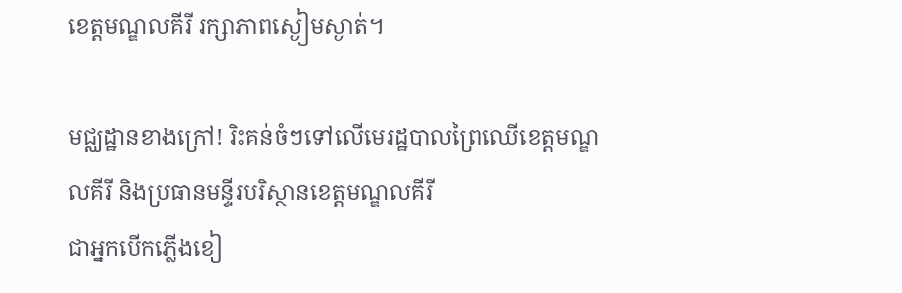ខេត្តមណ្ឌលគីរី រក្សាភាពស្ងៀមស្ងាត់។

មជ្ឈដ្ឋានខាងក្រៅ! រិះគន់ចំៗទៅលេីមេរដ្ឋបាលព្រៃឈេីខេត្តមណ្ឌលគីរី និងប្រធានមន្ទីរបរិស្ថានខេត្តមណ្ឌលគីរី
ជាអ្នកបេីកភ្លេីងខៀ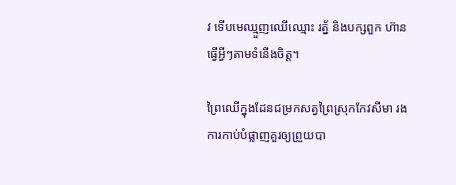វ ទេីបមេឈ្មួញឈេីឈ្មោះ រត្ន័ និងបក្សពួក ហ៊ានធ្វើអ្វីៗតាមទំនេីងចិត្ត។

ព្រៃឈើក្នុងដែនជម្រកសត្វព្រៃស្រុកកែវសីមា រងការកាប់បំផ្លាញគួរឲ្យព្រួយបា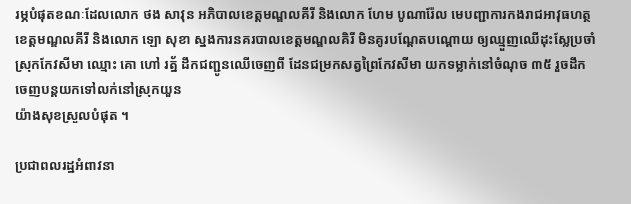រម្ភបំផុតខណៈដែលលោក ថង សាវុន អភិបាលខេត្តមណ្ឌលគីរី និងលោក ហែម បូណារ៉ែល មេបញ្ជាការកងរាជអាវុធហត្ថខេត្តមណ្ឌលគីរី និងលោក ឡោ សុខា ស្នងការនគរបាលខេត្តមណ្ឌលគិរី មិនគូរបណ្ដែតបណ្ដោយ ឲ្យឈ្មួញឈើដុះស្លែប្រចាំស្រុកកែវសីមា ឈ្មោះ គោ ហៅ រត្ន័ ដឹកជញ្ជូនឈើចេញពី ដែនជម្រកសត្វព្រៃកែវសីមា យកទម្លាក់នៅចំណុច ៣៥ រួចដឹកចេញបន្តយកទៅលក់នៅស្រុកយួន
យ៉ាងសុខស្រួលបំផុត ។

ប្រជាពលរដ្ឋអំពាវនា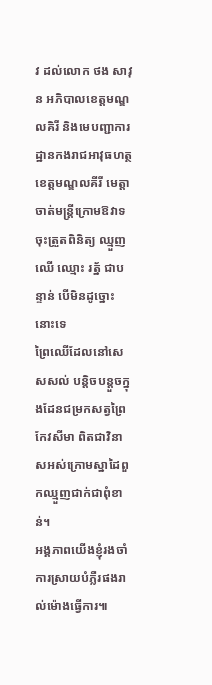វ ដល់លោក ថង សាវុន អភិបាលខេត្តមណ្ឌលគិរី និងមេបញ្ជាការដ្ឋានកងរាជអាវុធហត្ថខេត្តមណ្ឌលគីរី មេត្តាចាត់មន្រ្តីក្រោមឱវាទចុះត្រួតពិនិត្យ ឈ្មួញឈើ ឈ្មោះ រត្ន័ ជាបន្ទាន់ បេីមិនដូច្នោះនោះទេ
ព្រៃឈើដែលនៅសេសសល់ បន្តិចបន្តួចក្នុងដែនជម្រកសត្វព្រៃកែវសីមា ពិតជាវិនាសអស់ក្រោមស្នាដៃពួកឈ្មួញជាក់ជាពុំខាន់។
អង្គភាពយើងខ្ញុំរងចាំការស្រាយបំភ្លឺរផងរាល់ម៉ោងធ្វើការ៕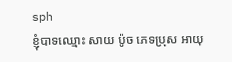sph
ខ្ញុំបាទឈ្មោះ សាយ ប៉ូច ភេទប្រុស អាយុ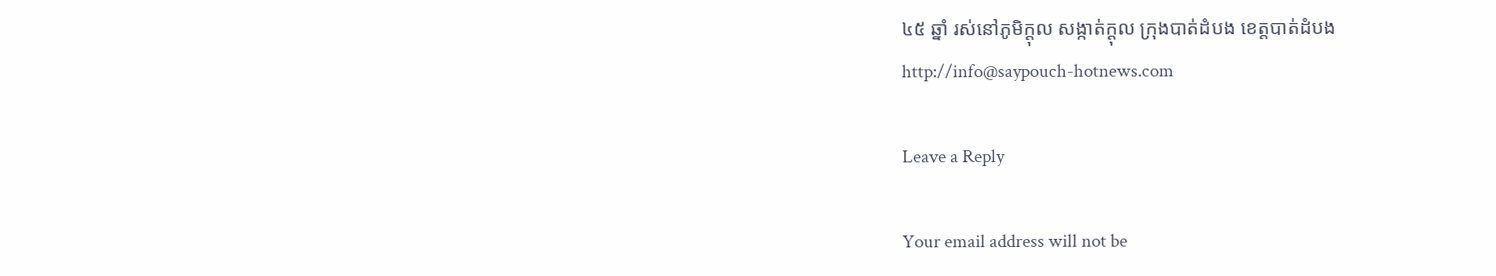៤៥ ឆ្នាំ រស់នៅភូមិក្តុល សង្កាត់ក្តុល ក្រុងបាត់ដំបង ខេត្តបាត់ដំបង
http://info@saypouch-hotnews.com

Leave a Reply

Your email address will not be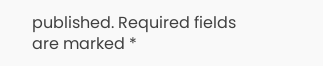published. Required fields are marked *